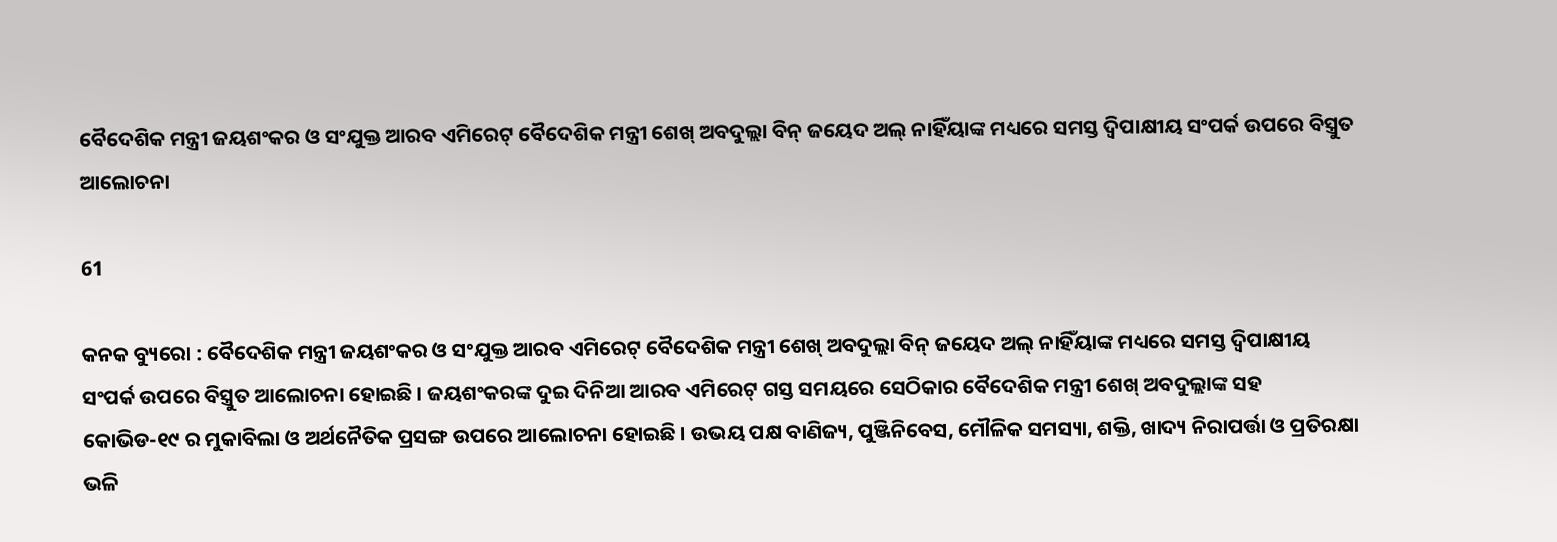ବୈଦେଶିକ ମନ୍ତ୍ରୀ ଜୟଶଂକର ଓ ସଂଯୁକ୍ତ ଆରବ ଏମିରେଟ୍ ବୈଦେଶିକ ମନ୍ତ୍ରୀ ଶେଖ୍ ଅବଦୁଲ୍ଲା ବିନ୍ ଜୟେଦ ଅଲ୍ ନାହିଁୟାଙ୍କ ମଧ୍ୟରେ ସମସ୍ତ ଦ୍ୱିପାକ୍ଷୀୟ ସଂପର୍କ ଉପରେ ବିସ୍ତ୍ରୁତ ଆଲୋଚନା

61

କନକ ବ୍ୟୁରୋ : ବୈଦେଶିକ ମନ୍ତ୍ରୀ ଜୟଶଂକର ଓ ସଂଯୁକ୍ତ ଆରବ ଏମିରେଟ୍ ବୈଦେଶିକ ମନ୍ତ୍ରୀ ଶେଖ୍ ଅବଦୁଲ୍ଲା ବିନ୍ ଜୟେଦ ଅଲ୍ ନାହିଁୟାଙ୍କ ମଧ୍ୟରେ ସମସ୍ତ ଦ୍ୱିପାକ୍ଷୀୟ ସଂପର୍କ ଉପରେ ବିସ୍ତ୍ରୁତ ଆଲୋଚନା ହୋଇଛି । ଜୟଶଂକରଙ୍କ ଦୁଇ ଦିନିଆ ଆରବ ଏମିରେଟ୍ ଗସ୍ତ ସମୟରେ ସେଠିକାର ବୈଦେଶିକ ମନ୍ତ୍ରୀ ଶେଖ୍ ଅବଦୁଲ୍ଲାଙ୍କ ସହ କୋଭିଡ-୧୯ ର ମୁକାବିଲା ଓ ଅର୍ଥନୈତିକ ପ୍ରସଙ୍ଗ ଉପରେ ଆଲୋଚନା ହୋଇଛି । ଉଭୟ ପକ୍ଷ ବାଣିଜ୍ୟ, ପୁଞ୍ଜିନିବେସ, ମୌଳିକ ସମସ୍ୟା, ଶକ୍ତି, ଖାଦ୍ୟ ନିରାପର୍ତ୍ତା ଓ ପ୍ରତିରକ୍ଷା ଭଳି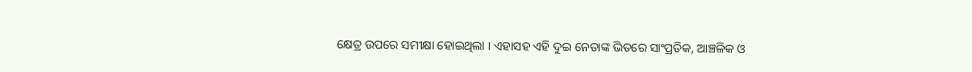କ୍ଷେତ୍ର ଉପରେ ସମୀକ୍ଷା ହୋଇଥିଲା । ଏହାସହ ଏହି ଦୁଇ ନେତାଙ୍କ ଭିତରେ ସାଂପ୍ରତିକ, ଆଞ୍ଚଳିକ ଓ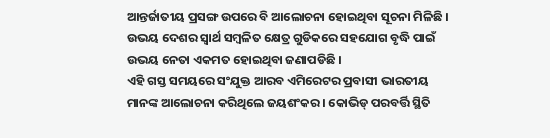ଆନ୍ତର୍ଜାତୀୟ ପ୍ରସଙ୍ଗ ଉପରେ ବି ଆଲୋଚନା ହୋଇଥିବା ସୂଚନା ମିଳିଛି । ଉଭୟ ଦେଶର ସ୍ୱାର୍ଥ ସମ୍ବଳିତ କ୍ଷେତ୍ର ଗୁଡିକରେ ସହଯୋଗ ବୃଦ୍ଧି ପାଇଁ ଉଭୟ ନେତା ଏକମତ ହୋଇଥିବା ଜଣାପଡିଛି ।
ଏହି ଗସ୍ତ ସମୟରେ ସଂଯୁକ୍ତ ଆରବ ଏମିରେଟର ପ୍ରବାସୀ ଭାରତୀୟ ମାନଙ୍କ ଆଲୋଚନା କରିଥିଲେ ଜୟଶଂକର । କୋଭିଡ୍ ପରବର୍ତ୍ତି ସ୍ଥିତି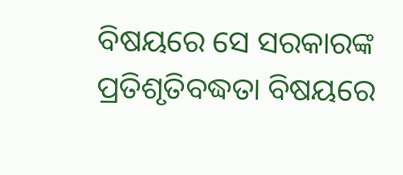ବିଷୟରେ ସେ ସରକାରଙ୍କ ପ୍ରତିଶୃତିବଦ୍ଧତା ବିଷୟରେ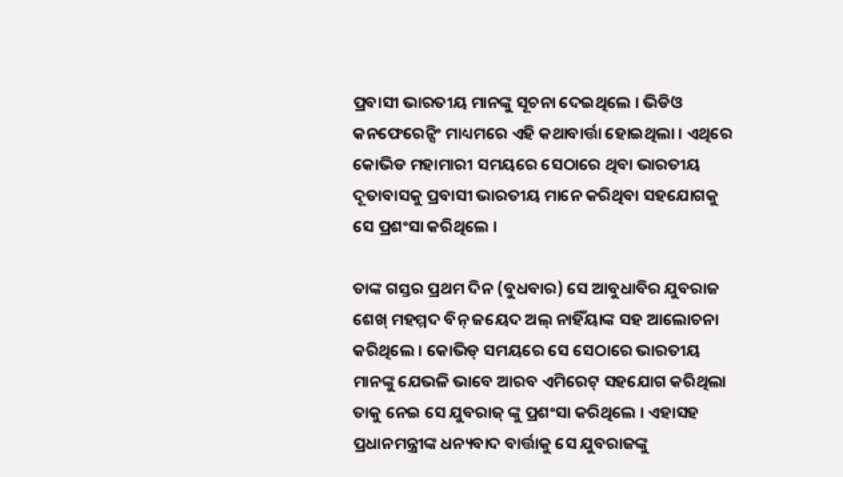ପ୍ରବାସୀ ଭାରତୀୟ ମାନଙ୍କୁ ସୂଚନା ଦେଇଥିଲେ । ଭିଡିଓ କନଫେରେନ୍ସିଂ ମାଧ୍ୟମରେ ଏହି କଥାବାର୍ତ୍ତା ହୋଇଥିଲା । ଏଥିରେ କୋଭିଡ ମହାମାରୀ ସମୟରେ ସେଠାରେ ଥିବା ଭାରତୀୟ ଦୂତାବାସକୁ ପ୍ରବାସୀ ଭାରତୀୟ ମାନେ କରିଥିବା ସହଯୋଗକୁ ସେ ପ୍ରଶଂସା କରିଥିଲେ ।

ତାଙ୍କ ଗସ୍ତର ପ୍ରଥମ ଦିନ (ବୁଧବାର) ସେ ଆବୁଧାବିର ଯୁବରାଜ ଶେଖ୍ ମହମ୍ମଦ ବିନ୍ ଜୟେଦ ଅଲ୍ ନାହିଁୟାଙ୍କ ସହ ଆଲୋଚନା କରିଥିଲେ । କୋଭିଡ୍ ସମୟରେ ସେ ସେଠାରେ ଭାରତୀୟ ମାନଙ୍କୁ ଯେଭଳି ଭାବେ ଆରବ ଏମିରେଟ୍ ସହଯୋଗ କରିଥିଲା ତାକୁ ନେଇ ସେ ଯୁବରାଜ୍ ଙ୍କୁ ପ୍ରଶଂସା କରିଥିଲେ । ଏହାସହ ପ୍ରଧାନମନ୍ତ୍ରୀଙ୍କ ଧନ୍ୟବାଦ ବାର୍ତ୍ତାକୁ ସେ ଯୁବରାଜଙ୍କୁ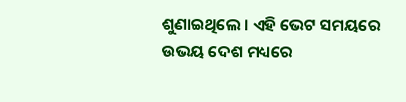ଶୁଣାଇଥିଲେ । ଏହି ଭେଟ ସମୟରେ ଉଭୟ ଦେଶ ମଧ୍ୟରେ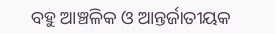ବହୁ ଆଞ୍ଚଳିକ ଓ ଆନ୍ତର୍ଜାତୀୟକ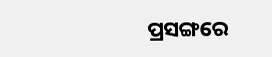ପ୍ରସଙ୍ଗରେ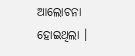ଆଲୋଚନା ହୋଇଥିଲା ।